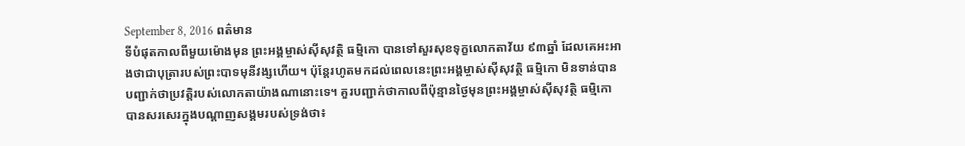September 8, 2016 ពត៌មាន
ទីបំផុតកាលពីមួយម៉ោងមុន ព្រះអង្គម្ចាស់ស៊ីសុវត្ថិ ធម្មិកោ បានទៅសួរសុខទុក្ខលោកតាវ័យ ៩៣ឆ្នាំ ដែលគេអះអាងថាជាបុត្រារបស់ព្រះបាទមុនីវង្សហើយ។ ប៉ុន្តែរហូតមកដល់ពេលនេះព្រះអង្គម្ចាស់ស៊ីសុវត្ថិ ធម្មិកោ មិនទាន់បានបញ្ជាក់ថាប្រវត្តិរបស់លោកតាយ៉ាងណានោះទេ។ គួរបញ្ជាក់ថាកាលពីប៉ុន្មានថ្ងៃមុនព្រះអង្គម្ចាស់ស៊ីសុវត្ថិ ធម្មិកោបានសរសេរក្នុងបណ្តាញសង្គមរបស់ទ្រង់ថា៖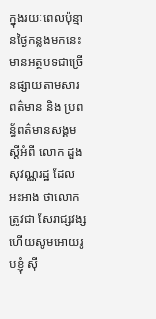ក្នុងរយៈពេលប៉ុន្មានថ្ងៃកន្លងមកនេះ មានអត្ថបទជាច្រើនផ្សាយតាមសារពត៌មាន និង ប្រពន្ធ័ពត៌មានសង្គម ស្តីអំពី លោក ដួង សុវណ្ណរដ្ឋ ដែលអះអាង ថាលោកត្រូវជា សែរាជ្សវង្ស ហើយសូមអោយរូបខ្ញុំ ស៊ី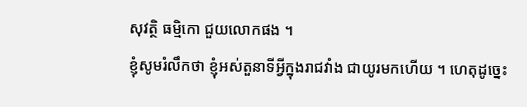សុវត្ថិ ធម្មិកោ ជួយលោកផង ។
ខ្ញុំសូមរំលឹកថា ខ្ញុំអស់តួនាទីអ្វីក្នុងរាជវាំង ជាយូរមកហើយ ។ ហេតុដូច្នេះ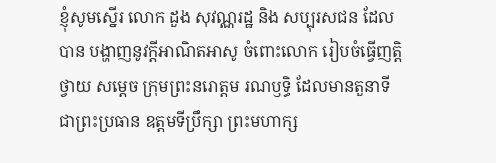ខ្ញុំសូមស្នើរ លោក ដួង សុវណ្ណរដ្ឋ និង សប្បុរសជន ដែលបាន បង្ហាញនូវក្តីអាណិតអាសូ ចំពោះលោក រៀបចំធ្វើញត្តិថ្វាយ សម្តេច ក្រុមព្រះនរោត្តម រណឫទ្ធិ ដែលមានតួនាទី ជាព្រះប្រធាន ឧត្តមទីប្រឹក្សា ព្រះមហាក្ស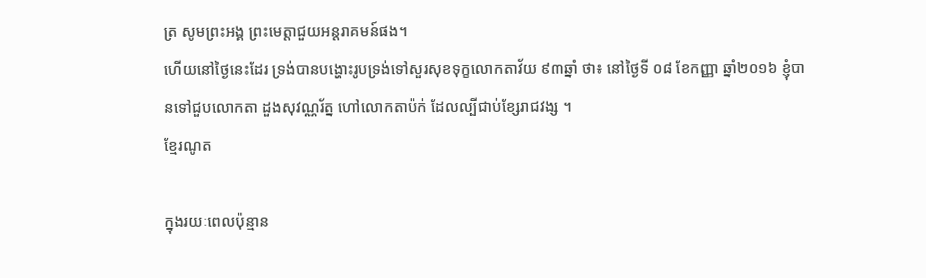ត្រ សូមព្រះអង្គ ព្រះមេត្តាជួយអន្តរាគមន៍ផង។
ហើយនៅថ្ងៃនេះដែរ ទ្រង់បានបង្ហោះរូបទ្រង់ទៅសួរសុខទុក្ខលោកតាវ័យ ៩៣ឆ្នាំ ថា៖ នៅថ្ងៃទី ០៨ ខែកញ្ញា ឆ្នាំ២០១៦ ខ្ញុំបានទៅជួបលោកតា ដួងសុវណ្ណរ័ត្ន ហៅលោកតាប៉ក់ ដែលល្បីជាប់ខ្សែរាជវង្ស ។
ខ្មែរណូត

ក្នុងរយៈពេលប៉ុន្មាន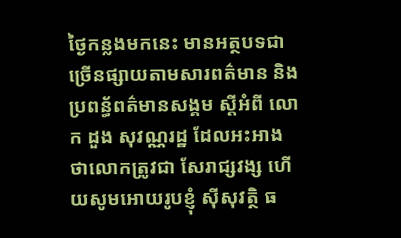ថ្ងៃកន្លងមកនេះ មានអត្ថបទជាច្រើនផ្សាយតាមសារពត៌មាន និង ប្រពន្ធ័ពត៌មានសង្គម ស្តីអំពី លោក ដួង សុវណ្ណរដ្ឋ ដែលអះអាង ថាលោកត្រូវជា សែរាជ្សវង្ស ហើយសូមអោយរូបខ្ញុំ ស៊ីសុវត្ថិ ធ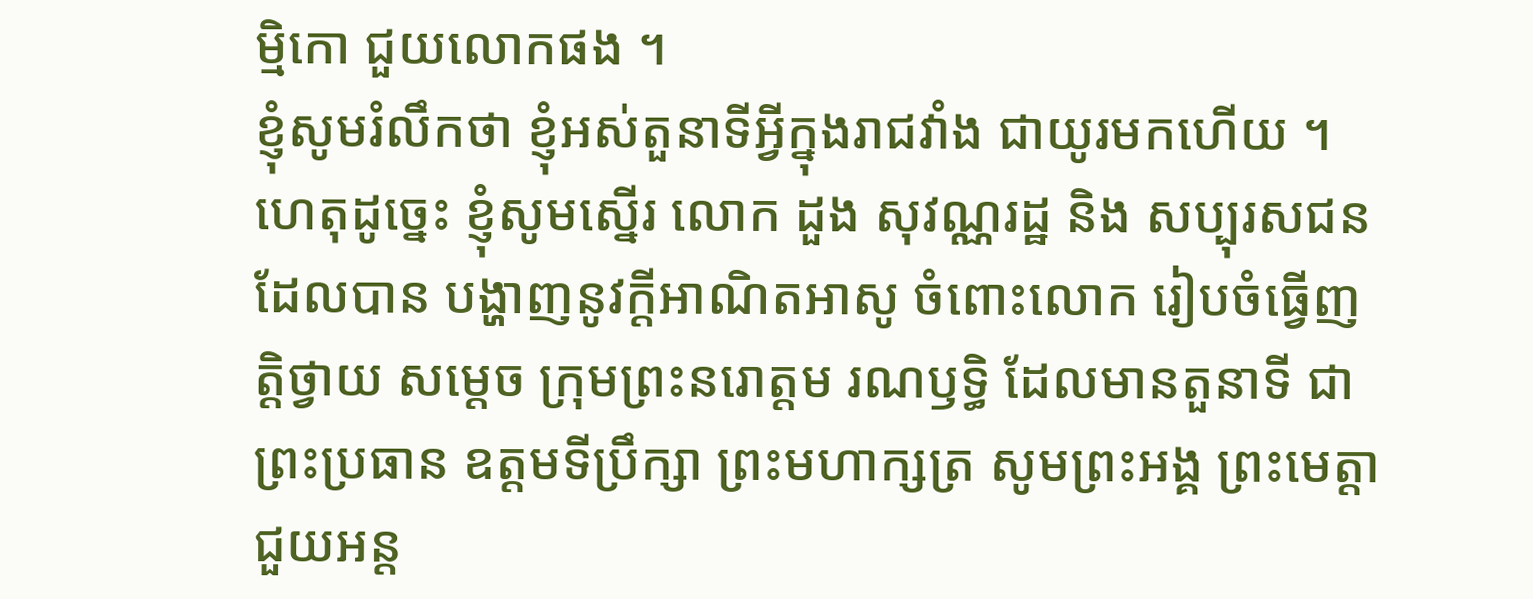ម្មិកោ ជួយលោកផង ។
ខ្ញុំសូមរំលឹកថា ខ្ញុំអស់តួនាទីអ្វីក្នុងរាជវាំង ជាយូរមកហើយ ។ ហេតុដូច្នេះ ខ្ញុំសូមស្នើរ លោក ដួង សុវណ្ណរដ្ឋ និង សប្បុរសជន ដែលបាន បង្ហាញនូវក្តីអាណិតអាសូ ចំពោះលោក រៀបចំធ្វើញត្តិថ្វាយ សម្តេច ក្រុមព្រះនរោត្តម រណឫទ្ធិ ដែលមានតួនាទី ជាព្រះប្រធាន ឧត្តមទីប្រឹក្សា ព្រះមហាក្សត្រ សូមព្រះអង្គ ព្រះមេត្តាជួយអន្ត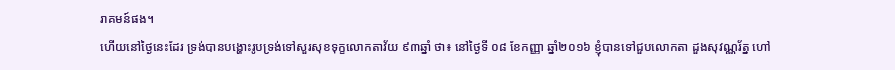រាគមន៍ផង។
ហើយនៅថ្ងៃនេះដែរ ទ្រង់បានបង្ហោះរូបទ្រង់ទៅសួរសុខទុក្ខលោកតាវ័យ ៩៣ឆ្នាំ ថា៖ នៅថ្ងៃទី ០៨ ខែកញ្ញា ឆ្នាំ២០១៦ ខ្ញុំបានទៅជួបលោកតា ដួងសុវណ្ណរ័ត្ន ហៅ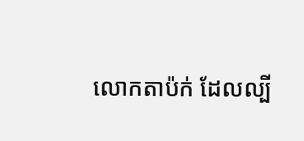លោកតាប៉ក់ ដែលល្បី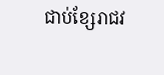ជាប់ខ្សែរាជវ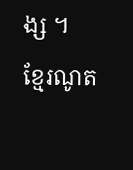ង្ស ។
ខ្មែរណូត